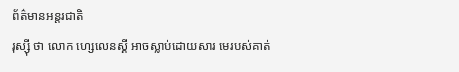ព័ត៌មានអន្ដរជាតិ
រុស្ស៊ី ថា លោក ហ្សេលេនស្គី អាចស្លាប់ដោយសារ មេរបស់គាត់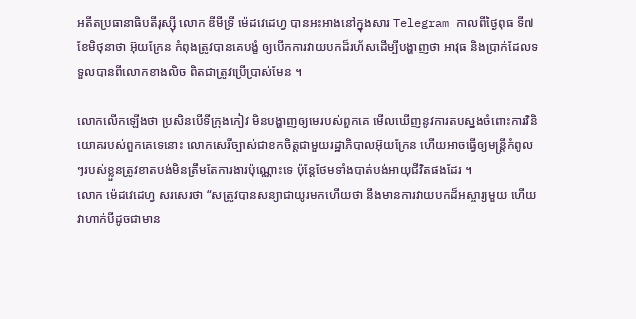អតីតប្រធានាធិបតីរុស្ស៊ី លោក ឌីមីទ្រី ម៉េដវេដេហ្វ បានអះអាងនៅក្នុងសារ Telegram កាលពីថ្ងៃពុធ ទី៧ ខែមិថុនាថា អ៊ុយក្រែន កំពុងត្រូវបានគេបង្ខំ ឲ្យបើកការវាយបកដ៏រហ័សដើម្បីបង្ហាញថា អាវុធ និងប្រាក់ដែលទទួលបានពីលោកខាងលិច ពិតជាត្រូវប្រើប្រាស់មែន ។

លោកលើកឡើងថា ប្រសិនបើទីក្រុងកៀវ មិនបង្ហាញឲ្យមេរបស់ពួកគេ មើលឃើញនូវការតបស្នងចំពោះការវិនិយោគរបស់ពួកគេទេនោះ លោកសេរីច្បាស់ជាខកចិត្តជាមួយរដ្ឋាភិបាលអ៊ុយក្រែន ហើយអាចធ្វើឲ្យមន្ត្រីកំពូលៗរបស់ខ្លួនត្រូវខាតបង់មិនត្រឹមតែការងារប៉ុណ្ណោះទេ ប៉ុន្តែថែមទាំងបាត់បង់អាយុជីវិតផងដែរ ។
លោក ម៉េដវេដេហ្វ សរសេរថា “សត្រូវបានសន្យាជាយូរមកហើយថា នឹងមានការវាយបកដ៏អស្ចារ្យមួយ ហើយវាហាក់បីដូចជាមាន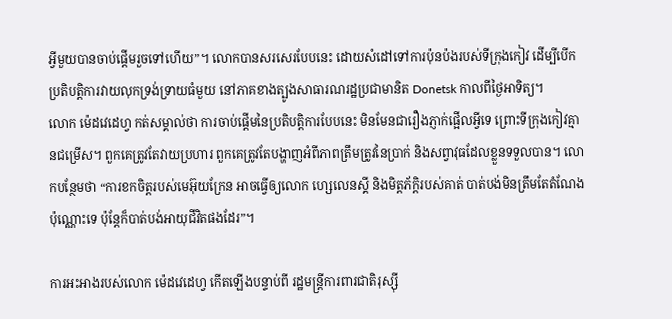អ្វីមួយបានចាប់ផ្តើមរួចទៅហើយ”។ លោកបានសរសេរបែបនេះ ដោយសំដៅទៅការប៉ុនប៉ងរបស់ទីក្រុងកៀវ ដើម្បីបើកប្រតិបត្តិការវាយលុកទ្រង់ទ្រាយធំមួយ នៅភាគខាងត្បូងសាធារណរដ្ឋប្រជាមានិត Donetsk កាលពីថ្ងៃអាទិត្យ។
លោក ម៉េដវេដេហ្វ កត់សម្គាល់ថា ការចាប់ផ្តើមនៃប្រតិបត្តិការបែបនេះ មិនមែនជារឿងភ្ញាក់ផ្អើលអ្វីទេ ព្រោះទីក្រុងកៀវគ្មានជម្រើស។ ពួកគេត្រូវតែវាយប្រហារ ពួកគេត្រូវតែបង្ហាញអំពីភាពត្រឹមត្រូវនៃប្រាក់ និងសព្វាវុធដែលខ្លួនទទួលបាន។ លោកបន្ថែមថា “ការខកចិត្តរបស់មេអ៊ុយក្រែន អាចធ្វើឲ្យលោក ហ្សេលេនស្គី និងមិត្តភ័ក្ដិរបស់គាត់ បាត់បង់មិនត្រឹមតែតំណែងប៉ុណ្ណោះទេ ប៉ុន្តែក៏បាត់បង់អាយុជីវិតផងដែរ”។

ការអះអាងរបស់លោក ម៉េដវេដេហ្វ កើតឡើងបន្ទាប់ពី រដ្ឋមន្ត្រីការពារជាតិរុស្ស៊ី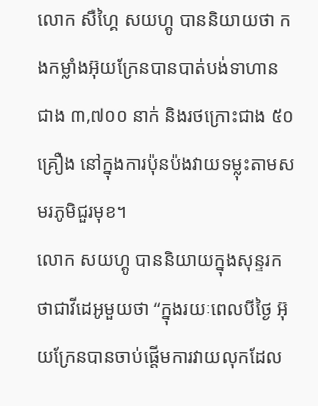លោក សឺហ្គៃ សយហ្គូ បាននិយាយថា កងកម្លាំងអ៊ុយក្រែនបានបាត់បង់ទាហានជាង ៣,៧០០ នាក់ និងរថក្រោះជាង ៥០ គ្រឿង នៅក្នុងការប៉ុនប៉ងវាយទម្លុះតាមសមរភូមិជួរមុខ។
លោក សយហ្គូ បាននិយាយក្នុងសុន្ទរកថាជាវីដេអូមួយថា “ក្នុងរយៈពេលបីថ្ងៃ អ៊ុយក្រែនបានចាប់ផ្តើមការវាយលុកដែល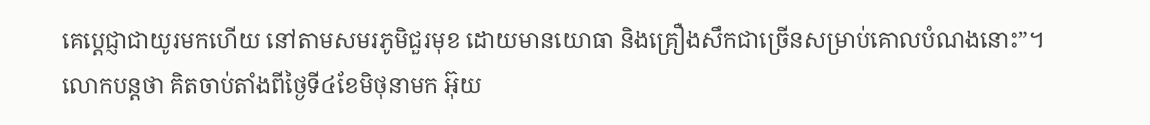គេប្តេជ្ញាជាយូរមកហើយ នៅតាមសមរភូមិជួរមុខ ដោយមានយោធា និងគ្រឿងសឹកជាច្រើនសម្រាប់គោលបំណងនោះ”។
លោកបន្តថា គិតចាប់តាំងពីថ្ងៃទី៤ខែមិថុនាមក អ៊ុយ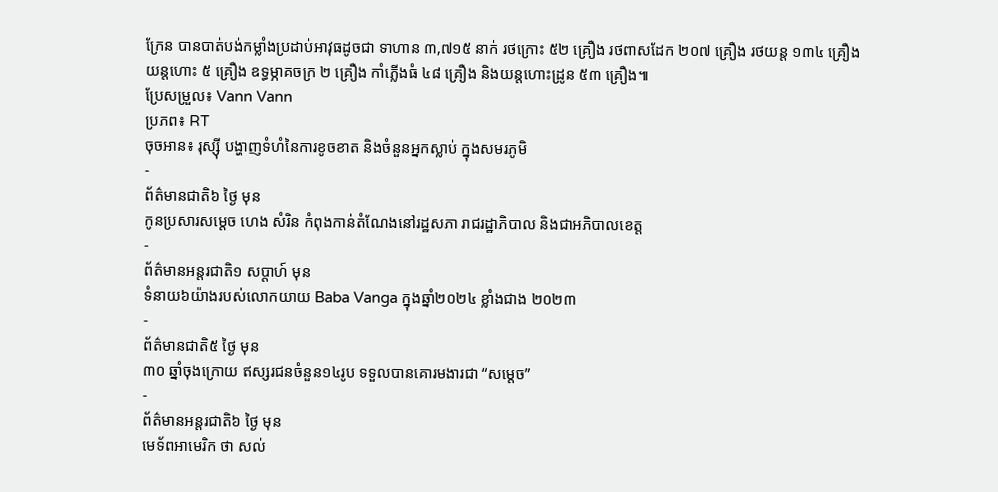ក្រែន បានបាត់បង់កម្លាំងប្រដាប់អាវុធដូចជា ទាហាន ៣,៧១៥ នាក់ រថក្រោះ ៥២ គ្រឿង រថពាសដែក ២០៧ គ្រឿង រថយន្ត ១៣៤ គ្រឿង យន្តហោះ ៥ គ្រឿង ឧទ្ធម្ភាគចក្រ ២ គ្រឿង កាំភ្លើងធំ ៤៨ គ្រឿង និងយន្តហោះដ្រូន ៥៣ គ្រឿង៕
ប្រែសម្រួល៖ Vann Vann
ប្រភព៖ RT
ចុចអាន៖ រុស្ស៊ី បង្ហាញទំហំនៃការខូចខាត និងចំនួនអ្នកស្លាប់ ក្នុងសមរភូមិ
-
ព័ត៌មានជាតិ៦ ថ្ងៃ មុន
កូនប្រសារសម្ដេច ហេង សំរិន កំពុងកាន់តំណែងនៅរដ្ឋសភា រាជរដ្ឋាភិបាល និងជាអភិបាលខេត្ត
-
ព័ត៌មានអន្ដរជាតិ១ សប្តាហ៍ មុន
ទំនាយ៦យ៉ាងរបស់លោកយាយ Baba Vanga ក្នុងឆ្នាំ២០២៤ ខ្លាំងជាង ២០២៣
-
ព័ត៌មានជាតិ៥ ថ្ងៃ មុន
៣០ ឆ្នាំចុងក្រោយ ឥស្សរជនចំនួន១៤រូប ទទួលបានគោរមងារជា “សម្ដេច”
-
ព័ត៌មានអន្ដរជាតិ៦ ថ្ងៃ មុន
មេទ័ពអាមេរិក ថា សល់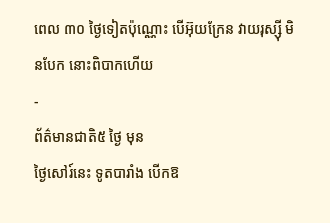ពេល ៣០ ថ្ងៃទៀតប៉ុណ្ណោះ បើអ៊ុយក្រែន វាយរុស្ស៊ី មិនបែក នោះពិបាកហើយ
-
ព័ត៌មានជាតិ៥ ថ្ងៃ មុន
ថ្ងៃសៅរ៍នេះ ទូតបារាំង បើកឱ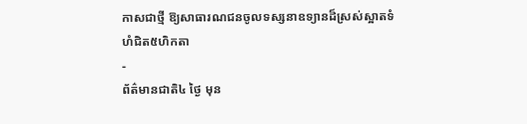កាសជាថ្មី ឱ្យសាធារណជនចូលទស្សនាឧទ្យានដ៏ស្រស់ស្អាតទំហំជិត៥ហិកតា
-
ព័ត៌មានជាតិ៤ ថ្ងៃ មុន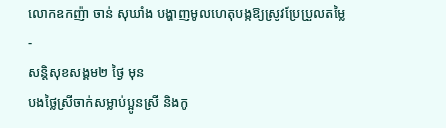លោកឧកញ៉ា ចាន់ សុឃាំង បង្ហាញមូលហេតុបង្កឱ្យស្រូវប្រែប្រួលតម្លៃ
-
សន្តិសុខសង្គម២ ថ្ងៃ មុន
បងថ្លៃស្រីចាក់សម្លាប់ប្អូនស្រី និងកូ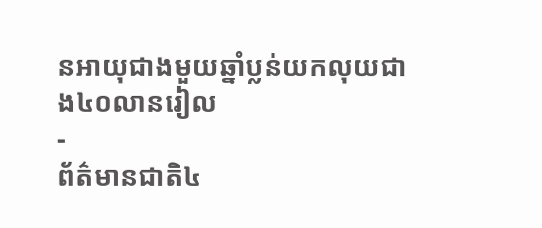នអាយុជាងមួយឆ្នាំប្លន់យកលុយជាង៤០លានរៀល
-
ព័ត៌មានជាតិ៤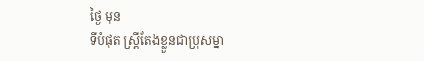ថ្ងៃ មុន
ទីបំផុត ស្រ្តីតែងខ្លួនជាប្រុសម្នា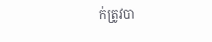ក់ត្រូវបា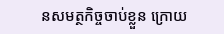នសមត្ថកិច្ចចាប់ខ្លួន ក្រោយ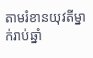តាមរំខានយុវតីម្នាក់រាប់ឆ្នាំ